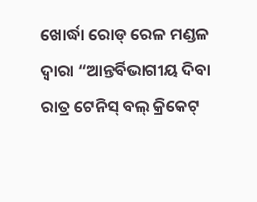ଖୋର୍ଦ୍ଧା ରୋଡ୍ ରେଳ ମଣ୍ଡଳ ଦ୍ଵାରା “ଆନ୍ତର୍ବିଭାଗୀୟ ଦିବା ରାତ୍ର ଟେନିସ୍ ବଲ୍ କ୍ରିକେଟ୍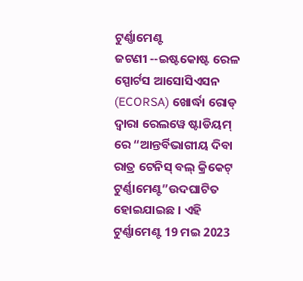ଟୁର୍ଣ୍ଣାମେଣ୍ଟ
ଜଟଣୀ --ଇଷ୍ଟକୋଷ୍ଟ ରେଳ ସ୍ପୋର୍ଟସ ଆସୋସିଏସନ (ECORSA) ଖୋର୍ଦ୍ଧା ରୋଡ୍ ଦ୍ୱାରା ରେଲୱେ ଷ୍ଟାଡିୟମ୍ ରେ “ଆନ୍ତର୍ବିଭାଗୀୟ ଦିବା ରାତ୍ର ଟେନିସ୍ ବଲ୍ କ୍ରିକେଟ୍ ଟୁର୍ଣ୍ଣାମେଣ୍ଟ”ଉଦଘାଟିତ ହୋଇଯାଇଛ । ଏହି ଟୁର୍ଣ୍ଣାମେଣ୍ଟ 19 ମଇ 2023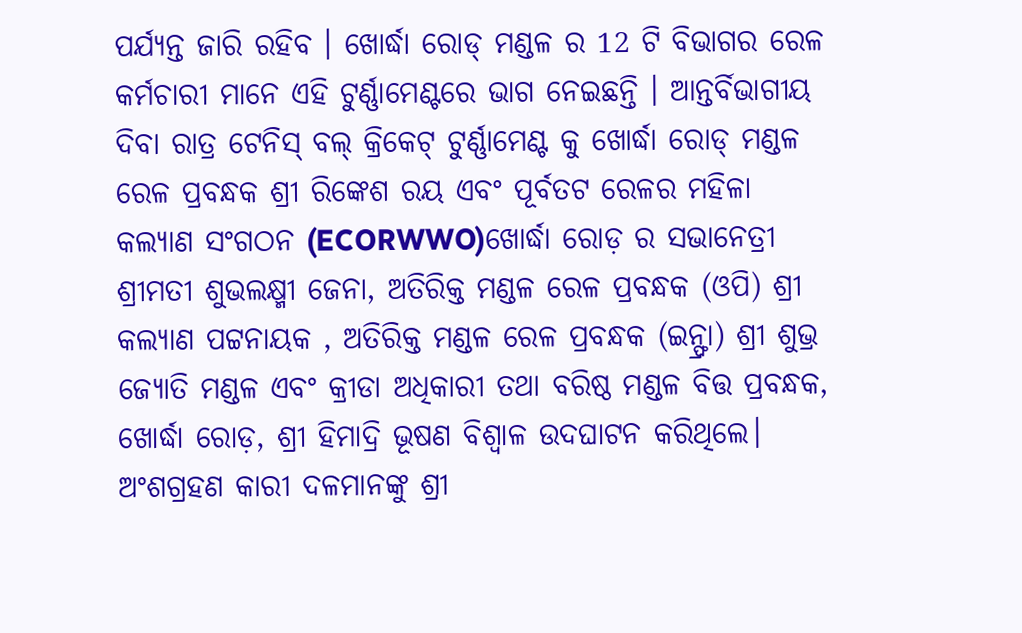ପର୍ଯ୍ୟନ୍ତ ଜାରି ରହିବ । ଖୋର୍ଦ୍ଧା ରୋଡ୍ ମଣ୍ଡଳ ର 12 ଟି ବିଭାଗର ରେଳ କର୍ମଚାରୀ ମାନେ ଏହି ଟୁର୍ଣ୍ଣାମେଣ୍ଟରେ ଭାଗ ନେଇଛନ୍ତି । ଆନ୍ତର୍ବିଭାଗୀୟ ଦିବା ରାତ୍ର ଟେନିସ୍ ବଲ୍ କ୍ରିକେଟ୍ ଟୁର୍ଣ୍ଣାମେଣ୍ଟ କୁ ଖୋର୍ଦ୍ଧା ରୋଡ୍ ମଣ୍ଡଳ ରେଳ ପ୍ରବନ୍ଧକ ଶ୍ରୀ ରିଙ୍କେଶ ରୟ ଏବଂ ପୂର୍ବତଟ ରେଳର ମହିଳା କଲ୍ୟାଣ ସଂଗଠନ (ECORWWO)ଖୋର୍ଦ୍ଧା ରୋଡ଼ ର ସଭାନେତ୍ରୀ ଶ୍ରୀମତୀ ଶୁଭଲକ୍ଷ୍ମୀ ଜେନା, ଅତିରିକ୍ତ ମଣ୍ଡଳ ରେଳ ପ୍ରବନ୍ଧକ (ଓପି) ଶ୍ରୀ କଲ୍ୟାଣ ପଟ୍ଟନାୟକ , ଅତିରିକ୍ତ ମଣ୍ଡଳ ରେଳ ପ୍ରବନ୍ଧକ (ଇନ୍ଫ୍ରା) ଶ୍ରୀ ଶୁଭ୍ର ଜ୍ୟୋତି ମଣ୍ଡଳ ଏବଂ କ୍ରୀଡା ଅଧିକାରୀ ତଥା ବରିଷ୍ଠ ମଣ୍ଡଳ ବିତ୍ତ ପ୍ରବନ୍ଧକ, ଖୋର୍ଦ୍ଧା ରୋଡ଼, ଶ୍ରୀ ହିମାଦ୍ରି ଭୂଷଣ ବିଶ୍ଵାଳ ଉଦଘାଟନ କରିଥିଲେ। ଅଂଶଗ୍ରହଣ କାରୀ ଦଳମାନଙ୍କୁ ଶ୍ରୀ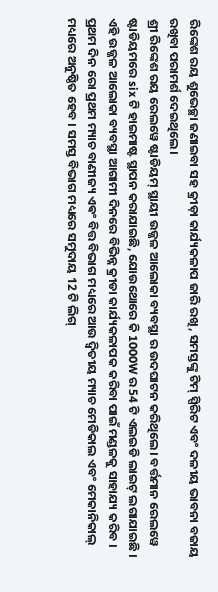ରିଙ୍କେଶ ରୟ ଶୁଭେଚ୍ଛା ଜଣାଇବା ସହ କ୍ରୀଡ଼ା କାର୍ଯ୍ୟକଳାପ ଜାରି ରଖି, ସମସ୍ତଙ୍କୁ ଟିମ୍ ସ୍ପିରିଟ ଏବଂ ଦଳୀୟ ଭାବନା ବଜାୟ ରଖିବା ପରାମର୍ଶ ଦେଇଥିଲେ।
ଶ୍ରୀ ରିଙ୍କେଶ ରୟ ରେଲୱେ ଷ୍ଟାଡିୟମ୍ ସ୍ଥାୟୀ ଉଜ୍ଜଳ ଆଲୋକା ବ୍ୟବସ୍ଥା ର ଉଦଘାଟନ କରିଥିଲେ। ବର୍ତ୍ତମାନ ରେଲୱେ ଷ୍ଟାଡିୟମରେ six ଟି ହାଇମାଷ୍ଟ ସ୍ଥାପନ କରାଯାଇଛି, ଯୋଉଥୋରେ କି 1000W ର 54 ଟି ଏଲଇଡି ଲାଇଟ୍ ଲଗାଯାଇଛି । ଏହି ଉଜ୍ଜଳ ଆଲୋକା ବ୍ୟବସ୍ଥା ଆଗାମୀ ଦିନରେ ବିଭିନ୍ନ କ୍ରୀଡା କାର୍ଯ୍ୟକଳାପକ କରିବା ପାଇଁ ମଣ୍ଡଳକୁ ସାହାଯ୍ୟ କରିବ । ପ୍ରଥମ ଦିନ ରୋ ପ୍ରଥମ ମ୍ୟାଚ ବାଣୀଜ୍ୟ ଏଵଂ ବିତ୍ତ ବିଭାଗ ମଧ୍ୟରେ ଆଉ ଦ୍ଵିତୀୟ ମ୍ୟାଚ ମେଡିକାଲ ଏବଂ ମେକାନିକାଲ୍ ମଧ୍ୟରେ ଅନୁଷ୍ଠିତ ହେବ । ସମସ୍ତ ବିଭାଗ ମଧ୍ୟରେ ସମୁଦାୟ 12 ଟି ଲିଗ୍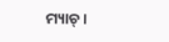ମ୍ୟାଚ୍ ।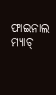ଫାଇନାଲ ମ୍ୟାଚ୍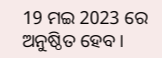19 ମଇ 2023 ରେ ଅନୁଷ୍ଠିତ ହେବ ।